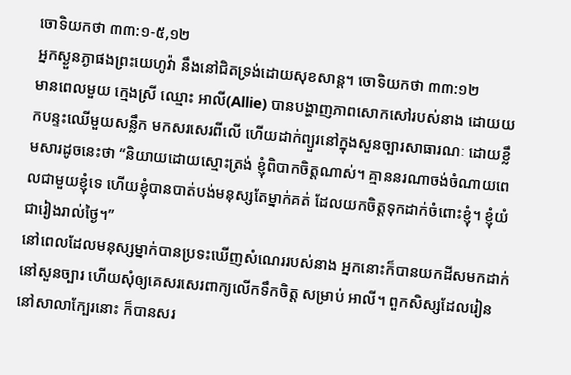ចោទិយកថា ៣៣:១-៥,១២
អ្នកស្ងួនភ្ងាផងព្រះយេហូវ៉ា នឹងនៅជិតទ្រង់ដោយសុខសាន្ត។ ចោទិយកថា ៣៣:១២
មានពេលមួយ ក្មេងស្រី ឈ្មោះ អាលី(Allie) បានបង្ហាញភាពសោកសៅរបស់នាង ដោយយកបន្ទះឈើមួយសន្លឹក មកសរសេរពីលើ ហើយដាក់ព្យួរនៅក្នុងសួនច្បារសាធារណៈ ដោយខ្លឹមសារដូចនេះថា “និយាយដោយស្មោះត្រង់ ខ្ញុំពិបាកចិត្តណាស់។ គ្មាននរណាចង់ចំណាយពេលជាមួយខ្ញុំទេ ហើយខ្ញុំបានបាត់បង់មនុស្សតែម្នាក់គត់ ដែលយកចិត្តទុកដាក់ចំពោះខ្ញុំ។ ខ្ញុំយំជារៀងរាល់ថ្ងៃ។”
នៅពេលដែលមនុស្សម្នាក់បានប្រទះឃើញសំណេររបស់នាង អ្នកនោះក៏បានយកដីសមកដាក់នៅសួនច្បារ ហើយសុំឲ្យគេសរសេរពាក្យលើកទឹកចិត្ត សម្រាប់ អាលី។ ពួកសិស្សដែលរៀននៅសាលាក្បែរនោះ ក៏បានសរ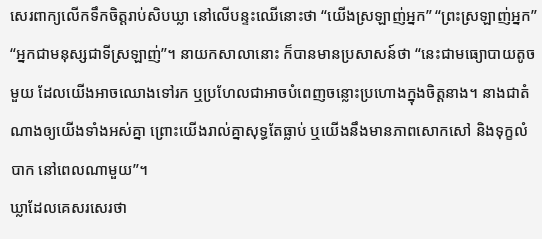សេរពាក្យលើកទឹកចិត្តរាប់សិបឃ្លា នៅលើបន្ទះឈើនោះថា “យើងស្រឡាញ់អ្នក” “ព្រះស្រឡាញ់អ្នក” “អ្នកជាមនុស្សជាទីស្រឡាញ់”។ នាយកសាលានោះ ក៏បានមានប្រសាសន៍ថា “នេះជាមធ្យោបាយតូចមួយ ដែលយើងអាចឈោងទៅរក ឬប្រហែលជាអាចបំពេញចន្លោះប្រហោងក្នុងចិត្តនាង។ នាងជាតំណាងឲ្យយើងទាំងអស់គ្នា ព្រោះយើងរាល់គ្នាសុទ្ធតែធ្លាប់ ឬយើងនឹងមានភាពសោកសៅ និងទុក្ខលំបាក នៅពេលណាមួយ”។
ឃ្លាដែលគេសរសេរថា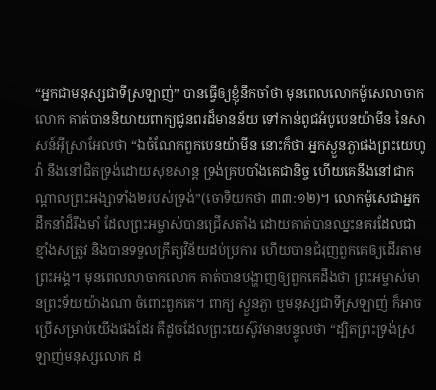“អ្នកជាមនុស្សជាទីស្រឡាញ់” បានធ្វើឲ្យខ្ញុំនឹកចាំថា មុនពេលលោកម៉ូសេលាចាកលោក គាត់បាននិយាយពាក្យជូនពរដ៏មានន័យ ទៅកាន់ពូជអំបូបេនយ៉ាមីន នៃសាសន៍អ៊ីស្រាអែលថា “ឯចំណែកពួកបេនយ៉ាមីន នោះក៏ថា អ្នកស្ងួនភ្ងាផងព្រះយេហូវ៉ា នឹងនៅជិតទ្រង់ដោយសុខសាន្ត ទ្រង់គ្របបាំងគេជានិច្ច ហើយគេនឹងនៅជាកណ្តាលព្រះអង្សាទាំង២របស់ទ្រង់”(ចោទិយកថា ៣៣:១២)។ លោកម៉ូសេជាអ្នកដឹកនាំដ៏រឹងមាំ ដែលព្រះអម្ចាស់បានជ្រើសតាំង ដោយគាត់បានឈ្នះនគរដែលជាខ្មាំងសត្រូវ និងបានទទួលក្រឹត្យវិន័យដប់ប្រការ ហើយបានជំរុញពួកគេឲ្យដើរតាមព្រះអង្គ។ មុនពេលលាចាកលោក គាត់បានបង្ហាញឲ្យពួកគេដឹងថា ព្រះអម្ចាស់មានព្រះទ័យយ៉ាងណា ចំពោះពួកគេ។ ពាក្យ ស្ងួនភ្ងា ឬមនុស្សជាទីស្រឡាញ់ ក៏អាចប្រើសម្រាប់យើងផងដែរ គឺដូចដែលព្រះយេស៊ូវមានបន្ទូលថា “ដ្បិតព្រះទ្រង់ស្រឡាញ់មនុស្សលោក ដ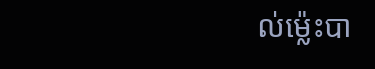ល់ម៉្លេះបា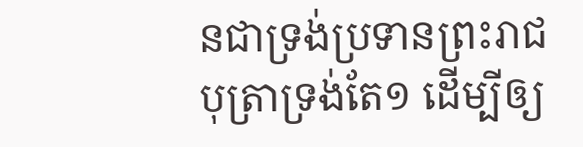នជាទ្រង់ប្រទានព្រះរាជបុត្រាទ្រង់តែ១ ដើម្បីឲ្យ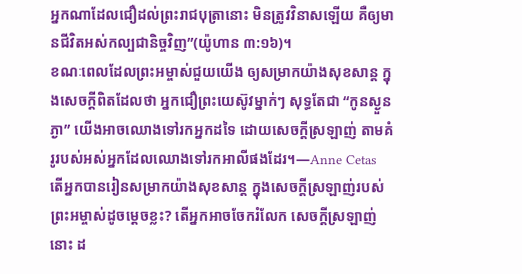អ្នកណាដែលជឿដល់ព្រះរាជបុត្រានោះ មិនត្រូវវិនាសឡើយ គឺឲ្យមានជីវិតអស់កល្បជានិច្ចវិញ”(យ៉ូហាន ៣:១៦)។
ខណៈពេលដែលព្រះអម្ចាស់ជួយយើង ឲ្យសម្រាកយ៉ាងសុខសាន្ត ក្នុងសេចក្តីពិតដែលថា អ្នកជឿព្រះយេស៊ូវម្នាក់ៗ សុទ្ធតែជា “កូនស្ងួនភ្ងា” យើងអាចឈោងទៅរកអ្នកដទៃ ដោយសេចក្តីស្រឡាញ់ តាមគំរូរបស់អស់អ្នកដែលឈោងទៅរកអាលីផងដែរ។—Anne Cetas
តើអ្នកបានរៀនសម្រាកយ៉ាងសុខសាន្ត ក្នុងសេចក្តីស្រឡាញ់របស់ព្រះអម្ចាស់ដូចម្តេចខ្លះ? តើអ្នកអាចចែករំលែក សេចក្តីស្រឡាញ់នោះ ដ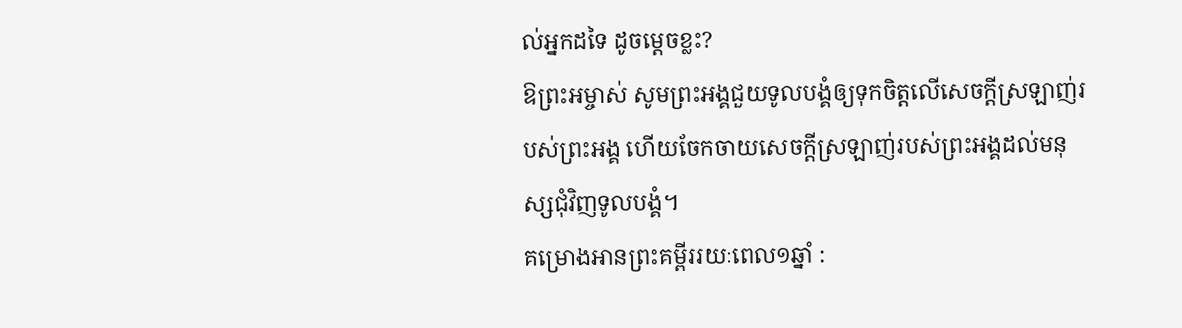ល់អ្នកដទៃ ដូចម្តេចខ្លះ?
ឱព្រះអម្ចាស់ សូមព្រះអង្គជួយទូលបង្គំឲ្យទុកចិត្តលើសេចក្តីស្រឡាញ់របស់ព្រះអង្គ ហើយចែកចាយសេចក្តីស្រឡាញ់របស់ព្រះអង្គដល់មនុស្សជុំវិញទូលបង្គំ។
គម្រោងអានព្រះគម្ពីររយៈពេល១ឆ្នាំ :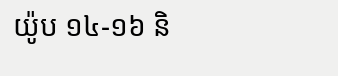យ៉ូប ១៤-១៦ និ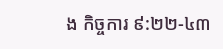ង កិច្ចការ ៩:២២-៤៣